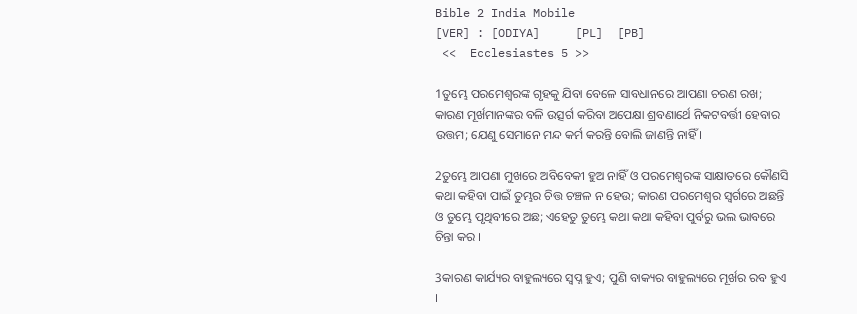Bible 2 India Mobile
[VER] : [ODIYA]     [PL]  [PB]
 <<  Ecclesiastes 5 >>

1ତୁମ୍ଭେ ପରମେଶ୍ୱରଙ୍କ ଗୃହକୁ ଯିବା ବେଳେ ସାବଧାନରେ ଆପଣା ଚରଣ ରଖ; କାରଣ ମୂର୍ଖମାନଙ୍କର ବଳି ଉତ୍ସର୍ଗ କରିବା ଅପେକ୍ଷା ଶ୍ରବଣାର୍ଥେ ନିକଟବର୍ତ୍ତୀ ହେବାର ଉତ୍ତମ; ଯେଣୁ ସେମାନେ ମନ୍ଦ କର୍ମ କରନ୍ତି ବୋଲି ଜାଣନ୍ତି ନାହିଁ ।

2ତୁମ୍ଭେ ଆପଣା ମୁଖରେ ଅବିବେକୀ ହୁଅ ନାହିଁ ଓ ପରମେଶ୍ୱରଙ୍କ ସାକ୍ଷାତରେ କୌଣସି କଥା କହିବା ପାଇଁ ତୁମ୍ଭର ଚିତ୍ତ ଚଞ୍ଚଳ ନ ହେଉ; କାରଣ ପରମେଶ୍ୱର ସ୍ୱର୍ଗରେ ଅଛନ୍ତି ଓ ତୁମ୍ଭେ ପୃଥିବୀରେ ଅଛ; ଏହେତୁ ତୁମ୍ଭେ କଥା କଥା କହିବା ପୁର୍ବରୁ ଭଲ ଭାବରେ ଚିନ୍ତା କର ।

3କାରଣ କାର୍ଯ୍ୟର ବାହୁଲ୍ୟରେ ସ୍ୱପ୍ନ ହୁଏ; ପୁଣି ବାକ୍ୟର ବାହୁଲ୍ୟରେ ମୂର୍ଖର ରବ ହୁଏ ।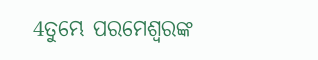4ତୁମ୍ଭେ ପରମେଶ୍ୱରଙ୍କ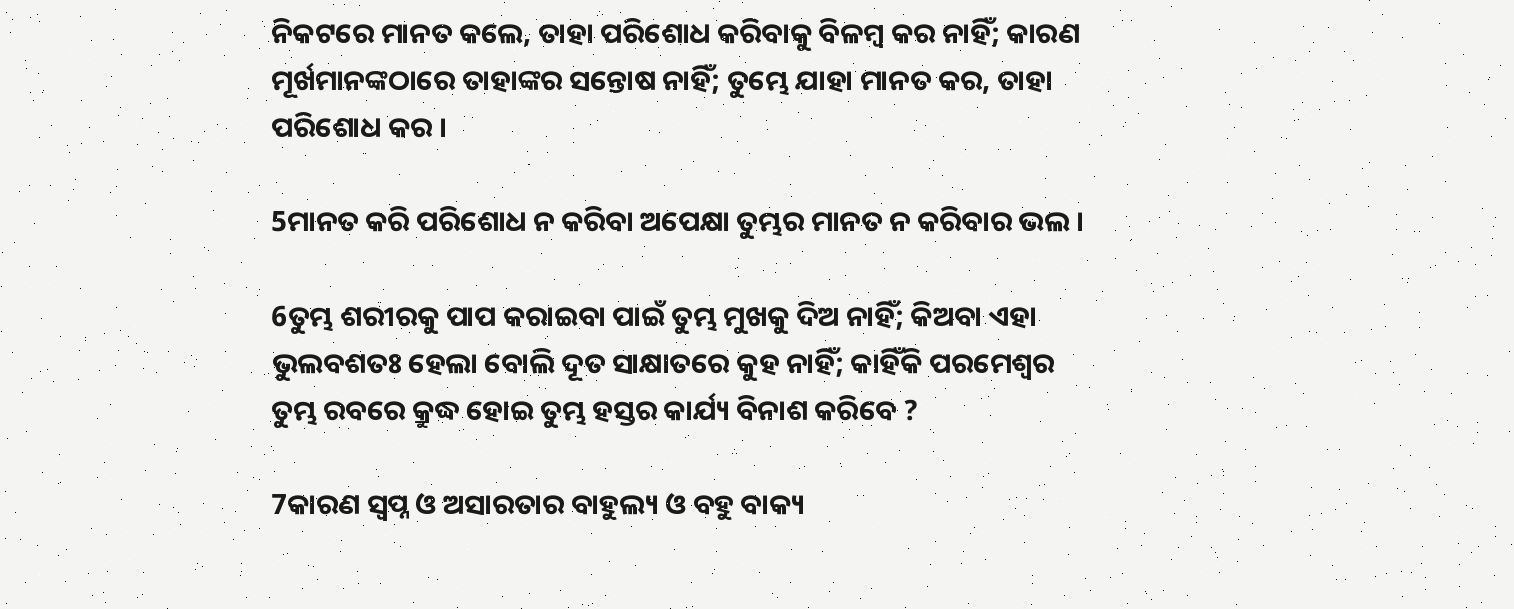ନିକଟରେ ମାନତ କଲେ, ତାହା ପରିଶୋଧ କରିବାକୁ ବିଳମ୍ବ କର ନାହିଁ; କାରଣ ମୂର୍ଖମାନଙ୍କଠାରେ ତାହାଙ୍କର ସନ୍ତୋଷ ନାହିଁ; ତୁମ୍ଭେ ଯାହା ମାନତ କର, ତାହା ପରିଶୋଧ କର ।

5ମାନତ କରି ପରିଶୋଧ ନ କରିବା ଅପେକ୍ଷା ତୁମ୍ଭର ମାନତ ନ କରିବାର ଭଲ ।

6ତୁମ୍ଭ ଶରୀରକୁ ପାପ କରାଇବା ପାଇଁ ତୁମ୍ଭ ମୁଖକୁ ଦିଅ ନାହିଁ; କିଅବା ଏହା ଭୁଲବଶତଃ ହେଲା ବୋଲି ଦୂତ ସାକ୍ଷାତରେ କୁହ ନାହିଁ; କାହିଁକି ପରମେଶ୍ୱର ତୁମ୍ଭ ରବରେ କ୍ରୁଦ୍ଧ ହୋଇ ତୁମ୍ଭ ହସ୍ତର କାର୍ଯ୍ୟ ବିନାଶ କରିବେ ?

7କାରଣ ସ୍ୱପ୍ନ ଓ ଅସାରତାର ବାହୁଲ୍ୟ ଓ ବହୁ ବାକ୍ୟ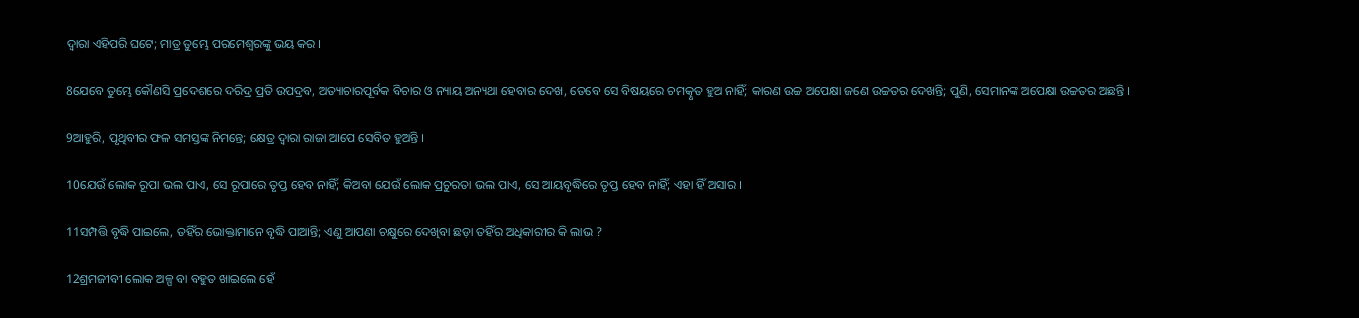ଦ୍ୱାରା ଏହିପରି ଘଟେ; ମାତ୍ର ତୁମ୍ଭେ ପରମେଶ୍ୱରଙ୍କୁ ଭୟ କର ।

8ଯେବେ ତୁମ୍ଭେ କୌଣସି ପ୍ରଦେଶରେ ଦରିଦ୍ର ପ୍ରତି ଉପଦ୍ରବ, ଅତ୍ୟାଚାରପୂର୍ବକ ବିଚାର ଓ ନ୍ୟାୟ ଅନ୍ୟଥା ହେବାର ଦେଖ, ତେବେ ସେ ବିଷୟରେ ଚମତ୍କୃତ ହୁଅ ନାହିଁ; କାରଣ ଉଚ୍ଚ ଅପେକ୍ଷା ଜଣେ ଉଚ୍ଚତର ଦେଖନ୍ତି; ପୁଣି, ସେମାନଙ୍କ ଅପେକ୍ଷା ଉଚ୍ଚତର ଅଛନ୍ତି ।

9ଆହୁରି, ପୃଥିବୀର ଫଳ ସମସ୍ତଙ୍କ ନିମନ୍ତେ; କ୍ଷେତ୍ର ଦ୍ୱାରା ରାଜା ଆପେ ସେବିତ ହୁଅନ୍ତି ।

10ଯେଉଁ ଲୋକ ରୂପା ଭଲ ପାଏ, ସେ ରୂପାରେ ତୃପ୍ତ ହେବ ନାହିଁ; କିଅବା ଯେଉଁ ଲୋକ ପ୍ରଚୁରତା ଭଲ ପାଏ, ସେ ଆୟବୃଦ୍ଧିରେ ତୃପ୍ତ ହେବ ନାହିଁ; ଏହା ହିଁ ଅସାର ।

11ସମ୍ପତ୍ତି ବୃଦ୍ଧି ପାଇଲେ, ତହିଁର ଭୋକ୍ତାମାନେ ବୃଦ୍ଧି ପାଆନ୍ତି; ଏଣୁ ଆପଣା ଚକ୍ଷୁରେ ଦେଖିବା ଛଡ଼ା ତହିଁର ଅଧିକାରୀର କି ଲାଭ ?

12ଶ୍ରମଜୀବୀ ଲୋକ ଅଳ୍ପ ବା ବହୁତ ଖାଇଲେ ହେଁ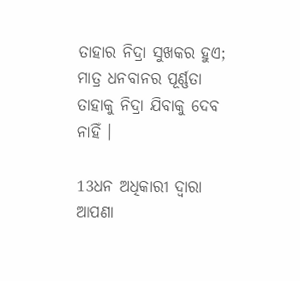ତାହାର ନିଦ୍ରା ସୁଖକର ହୁଏ; ମାତ୍ର ଧନବାନର ପୂର୍ଣ୍ଣତା ତାହାକୁ ନିଦ୍ରା ଯିବାକୁ ଦେବ ନାହିଁ ।

13ଧନ ଅଧିକାରୀ ଦ୍ୱାରା ଆପଣା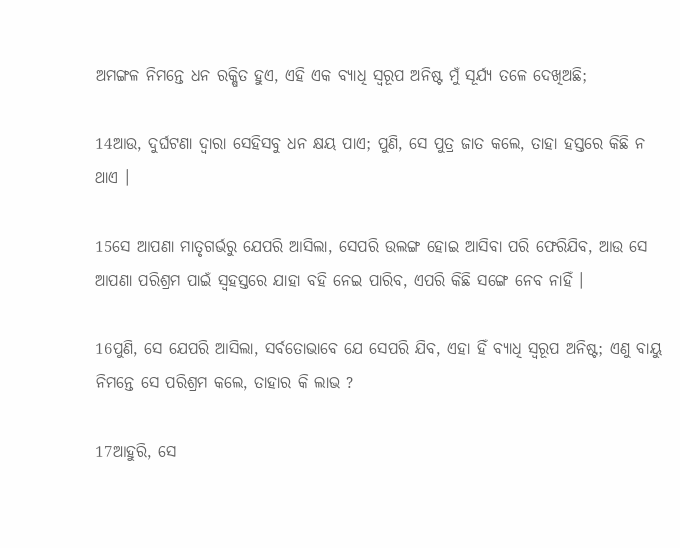ଅମଙ୍ଗଳ ନିମନ୍ତେ ଧନ ରକ୍ଷିତ ହୁଏ, ଏହି ଏକ ବ୍ୟାଧି ସ୍ୱରୂପ ଅନିଷ୍ଟ ମୁଁ ସୂର୍ଯ୍ୟ ତଳେ ଦେଖିଅଛି;

14ଆଉ, ଦୁର୍ଘଟଣା ଦ୍ୱାରା ସେହିସବୁ ଧନ କ୍ଷୟ ପାଏ; ପୁଣି, ସେ ପୁତ୍ର ଜାତ କଲେ, ତାହା ହସ୍ତରେ କିଛି ନ ଥାଏ ।

15ସେ ଆପଣା ମାତୃଗର୍ଭରୁ ଯେପରି ଆସିଲା, ସେପରି ଉଲଙ୍ଗ ହୋଇ ଆସିବା ପରି ଫେରିଯିବ, ଆଉ ସେ ଆପଣା ପରିଶ୍ରମ ପାଇଁ ସ୍ୱହସ୍ତରେ ଯାହା ବହି ନେଇ ପାରିବ, ଏପରି କିଛି ସଙ୍ଗେ ନେବ ନାହିଁ ।

16ପୁଣି, ସେ ଯେପରି ଆସିଲା, ସର୍ବତୋଭାବେ ଯେ ସେପରି ଯିବ, ଏହା ହିଁ ବ୍ୟାଧି ସ୍ୱରୂପ ଅନିଷ୍ଟ; ଏଣୁ ବାୟୁ ନିମନ୍ତେ ସେ ପରିଶ୍ରମ କଲେ, ତାହାର କି ଲାଭ ?

17ଆହୁରି, ସେ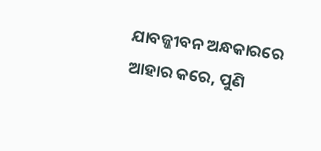ଯାବଜ୍ଜୀବନ ଅନ୍ଧକାରରେ ଆହାର କରେ, ପୁଣି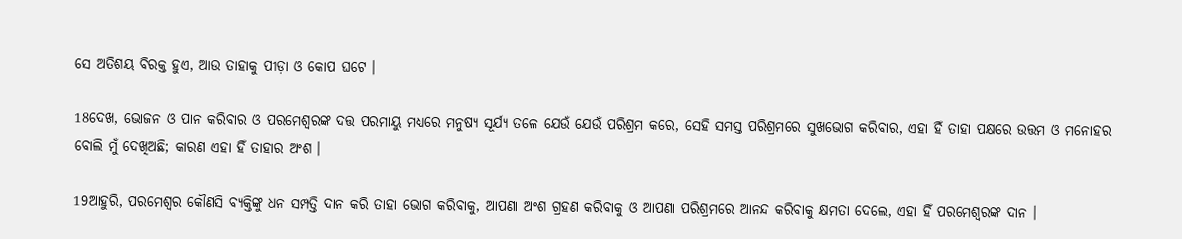ସେ ଅତିଶୟ ବିରକ୍ତ ହୁଏ, ଆଉ ତାହାକୁ ପୀଡ଼ା ଓ କୋପ ଘଟେ ।

18ଦେଖ, ଭୋଜନ ଓ ପାନ କରିବାର ଓ ପରମେଶ୍ୱରଙ୍କ ଦତ୍ତ ପରମାୟୁ ମଧ୍ୟରେ ମନୁଷ୍ୟ ସୂର୍ଯ୍ୟ ତଳେ ଯେଉଁ ଯେଉଁ ପରିଶ୍ରମ କରେ, ସେହି ସମସ୍ତ ପରିଶ୍ରମରେ ସୁଖଭୋଗ କରିବାର, ଏହା ହିଁ ତାହା ପକ୍ଷରେ ଉତ୍ତମ ଓ ମନୋହର ବୋଲି ମୁଁ ଦେଖିଅଛି; କାରଣ ଏହା ହିଁ ତାହାର ଅଂଶ ।

19ଆହୁରି, ପରମେଶ୍ୱର କୌଣସି ବ୍ୟକ୍ତିଙ୍କୁ ଧନ ସମ୍ପତ୍ତି ଦାନ କରି ତାହା ଭୋଗ କରିବାକୁ, ଆପଣା ଅଂଶ ଗ୍ରହଣ କରିବାକୁ ଓ ଆପଣା ପରିଶ୍ରମରେ ଆନନ୍ଦ କରିବାକୁ କ୍ଷମତା ଦେଲେ, ଏହା ହିଁ ପରମେଶ୍ୱରଙ୍କ ଦାନ ।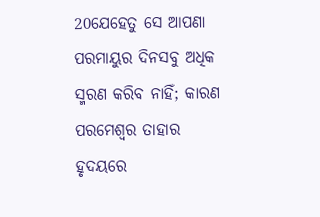20ଯେହେତୁ ସେ ଆପଣା ପରମାୟୁର ଦିନସବୁ ଅଧିକ ସ୍ମରଣ କରିବ ନାହିଁ; କାରଣ ପରମେଶ୍ୱର ତାହାର ହୃଦୟରେ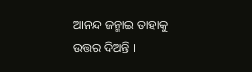ଆନନ୍ଦ ଜନ୍ମାଇ ତାହାକୁ ଉତ୍ତର ଦିଅନ୍ତି ।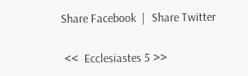Share Facebook  |  Share Twitter

 <<  Ecclesiastes 5 >>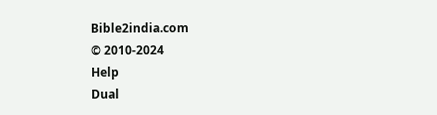Bible2india.com
© 2010-2024
Help
Dual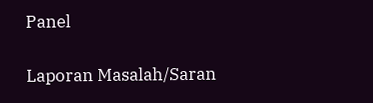Panel

Laporan Masalah/Saran